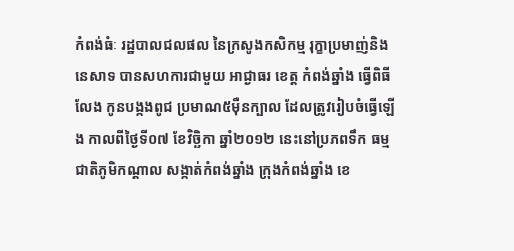កំពង់ធំៈ រដ្ឋបាលជលផល នៃក្រសូងកសិកម្ម រុក្ខាប្រមាញ់និងនេសាទ បានសហការជាមួយ អាជ្ងាធរ ខេត្ត កំពង់ឆ្នាំង ធ្វើពិធីលែង កូនបង្កងពូជ ប្រមាណ៥ម៉ឺនក្បាល ដែលត្រូវរៀបចំធ្វើឡើង កាលពីថ្ងៃទី០៧ ខែវិច្ឆិកា ឆ្នាំ២០១២ នេះនៅប្រភពទឹក ធម្មជាតិភូមិកណ្តាល សង្កាត់កំពង់ឆ្នាំង ក្រុងកំពង់ឆ្នាំង ខេ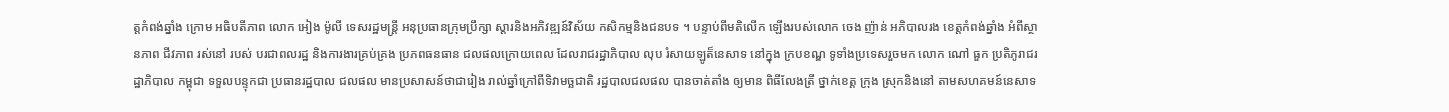ត្តកំពង់ឆ្នាំង ក្រោម អធិបតីភាព លោក អៀង ម៉ូលី ទេសរដ្ឋមន្រ្តី អនុប្រធានក្រុមប្រឹក្សា ស្តារនិងអភិវឌ្ឍន៍វិស័យ កសិកម្មនិងជនបទ ។ បន្ទាប់ពីមតិលើក ឡើងរបស់លោក ចេង ញ៉ាន់ អភិបាលរង ខេត្តកំពង់ឆ្នាំង អំពីស្ថានភាព ជីវភាព រស់នៅ របស់ បរជាពលរដ្ឋ និងការងារគ្រប់គ្រង ប្រភពធនធាន ជលផលក្រោយពេល ដែលរាជរដ្ឋាភិបាល លុប រំសាយឡូត៏នេសាទ នៅក្នុង ក្របខណ្ឌ ទូទាំងប្រទេសរួចមក លោក ណៅ ធួក ប្រតិភូរាជរដ្ឋាភិបាល កម្ពុជា ទទួលបន្ទុកជា ប្រធានរដ្ឋបាល ជលផល មានប្រសាសន៍ថាជារៀង រាល់ឆ្នាំក្រៅពីទិវាមច្ឆជាតិ រដ្ឋបាលជលផល បានចាត់តាំង ឲ្យមាន ពិធីលែងត្រី ថ្នាក់ខេត្ត ក្រុង ស្រុកនិងនៅ តាមសហគមន៍នេសាទ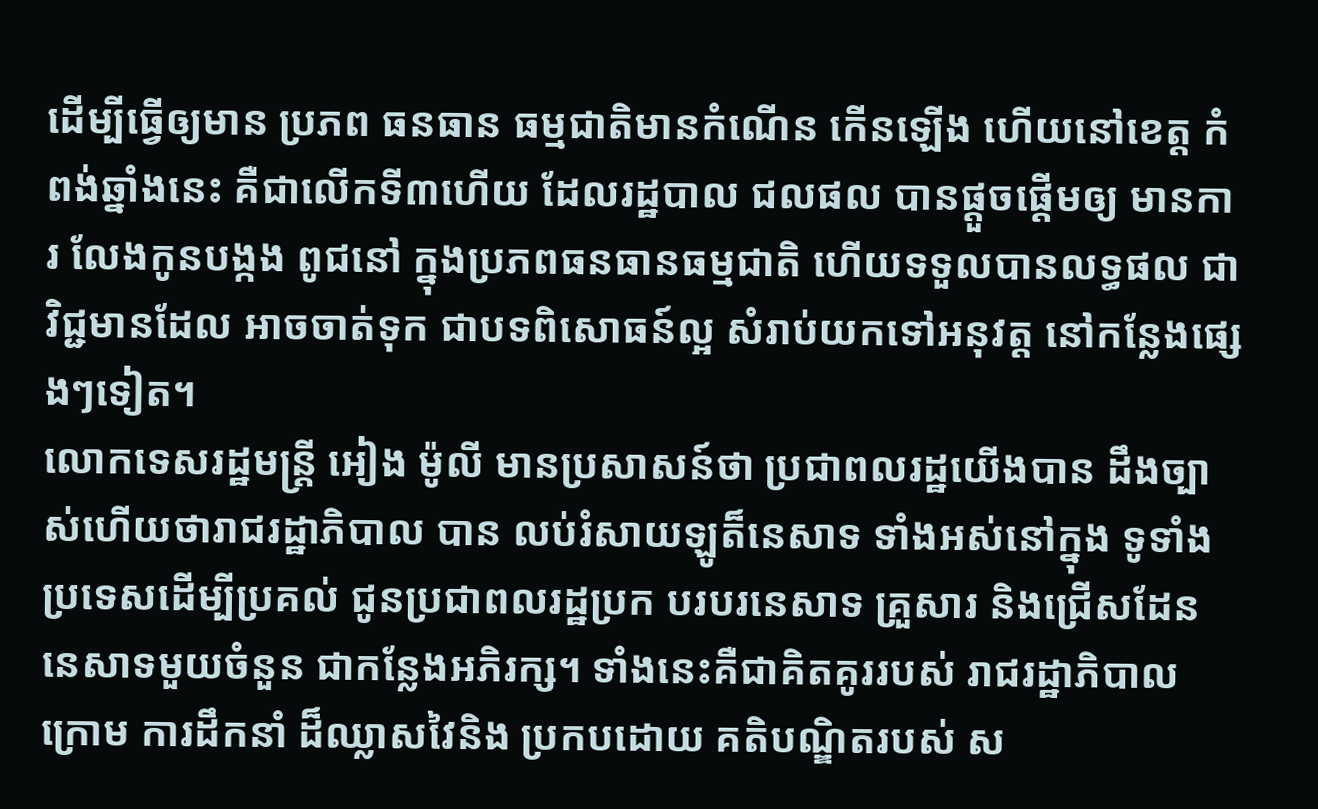ដើម្បីធ្វើឲ្យមាន ប្រភព ធនធាន ធម្មជាតិមានកំណើន កើនឡើង ហើយនៅខេត្ត កំពង់ឆ្នាំងនេះ គឺជាលើកទី៣ហើយ ដែលរដ្ឋបាល ជលផល បានផ្តួចផ្តើមឲ្យ មានការ លែងកូនបង្កង ពូជនៅ ក្នុងប្រភពធនធានធម្មជាតិ ហើយទទួលបានលទ្ធផល ជាវិជ្ជមានដែល អាចចាត់ទុក ជាបទពិសោធន៍ល្អ សំរាប់យកទៅអនុវត្ត នៅកន្លែងផ្សេងៗទៀត។
លោកទេសរដ្ឋមន្រ្តី អៀង ម៉ូលី មានប្រសាសន៍ថា ប្រជាពលរដ្ឋយើងបាន ដឹងច្បាស់ហើយថារាជរដ្ឋាភិបាល បាន លប់រំសាយឡូត៏នេសាទ ទាំងអស់នៅក្នុង ទូទាំងប្រទេសដើម្បីប្រគល់ ជូនប្រជាពលរដ្ឋប្រក បរបរនេសាទ គ្រួសារ និងជ្រើសដែន នេសាទមួយចំនួន ជាកន្លែងអភិរក្ស។ ទាំងនេះគឺជាគិតគូររបស់ រាជរដ្ឋាភិបាល ក្រោម ការដឹកនាំ ដ៏ឈ្លាសវៃនិង ប្រកបដោយ គតិបណ្ឌិតរបស់ ស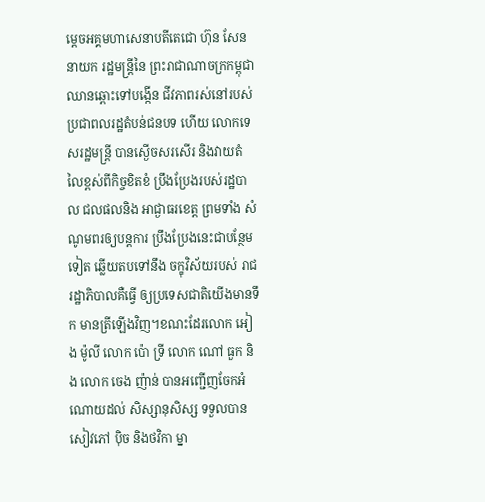ម្តេចអគ្គមហាសេនាបតីតេជោ ហ៊ុន សែន នាយក រដ្ឋមន្រ្តីនៃ ព្រះរាជាណាចក្រកម្ពុជា ឈានឆ្ពោះទៅបង្កើន ជីវភាពរស់នៅរបស់ ប្រជាពលរដ្ឋតំបន់ជនបទ ហើយ លោកទេសរដ្ឋមន្រ្តី បានស្ងើចសរសើរ និងវាយតំលៃខ្ពស់ពីកិច្ចខិតខំ ប្រឹងប្រែងរបស់រដ្ឋបាល ជលផលនិង អាជ្ងាធរខេត្ត ព្រមទាំង សំណូមពរឲ្យបន្តការ ប្រឹងប្រែងនេះជាបន្ថែមទៀត ឆ្លើយតបទៅនឹង ចក្ខុវិស័យរបស់ រាជរដ្ឋាភិបាលគឺធ្វើ ឲ្យប្រទេសជាតិយើងមានទឹក មានត្រីឡើងវិញ។ខណះដែរលោក អៀង ម៉ូលី លោក ប៉ោ ទី្រ លោក ណៅ ធួក និង លោក ចេង ញ៉ាន់ បានអញ្ជើញចែកអំណោយដល់ សិស្សានុសិស្ស ទទួលបាន សៀវភៅ ប៉ិច និងថវិកា ម្នា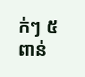ក់ៗ ៥ពាន់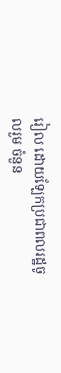រៀល ដោយឡែកប្រជាពលរដ្ឋចូលរួម ចំនួន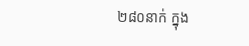២៨០នាក់ ក្នុង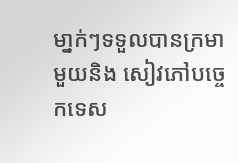មា្នក់ៗទទួលបានក្រមា មួយនិង សៀវភៅបច្ចេកទេស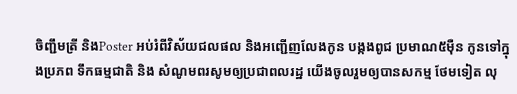ចិញ្ជឹមត្រី និងPoster អប់រំពីវិស័យជលផល និងអញ្ជើញលែងកូន បង្កងពូជ ប្រមាណ៥ម៉ឺន កូនទៅក្នុងប្រភព ទឹកធម្មជាតិ និង សំណូមពរសូមឲ្យប្រជាពលរដ្ឋ យើងចូលរួមឲ្យបានសកម្ម ថែមទៀត លុ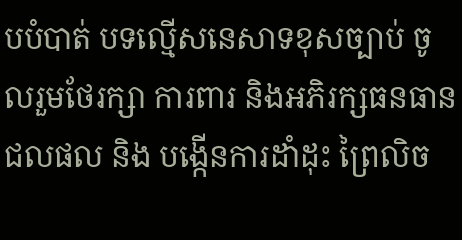បបំបាត់ បទល្មើសនេសាទខុសច្បាប់ ចូលរួមថែរក្សា ការពារ និងអភិរក្សធនធានជលផល និង បង្កើនការដាំដុះ ព្រៃលិច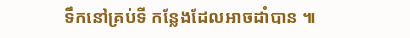ទឹកនៅគ្រប់ទី កន្លែងដែលអាចដាំបាន ៕